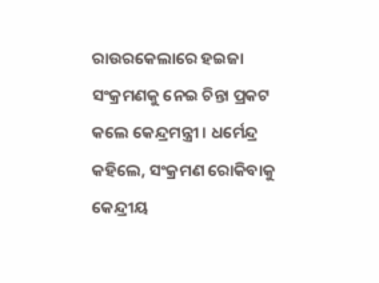ରାଉରକେଲାରେ ହଇଜା ସଂକ୍ରମଣକୁ ନେଇ ଚିନ୍ତା ପ୍ରକଟ କଲେ କେନ୍ଦ୍ରମନ୍ତ୍ରୀ । ଧର୍ମେନ୍ଦ୍ର କହିଲେ, ସଂକ୍ରମଣ ରୋକିବାକୁ କେନ୍ଦ୍ରୀୟ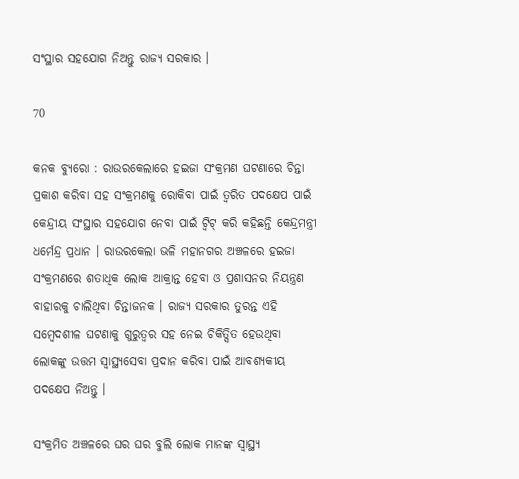ସଂସ୍ଥାର ସହଯୋଗ ନିଅନ୍ତୁ ରାଜ୍ୟ ସରକାର ।

70

କନକ ବ୍ୟୁରୋ : ରାଉରକେଲାରେ ହଇଜା ସଂକ୍ରମଣ ଘଟଣାରେ ଚିନ୍ତା ପ୍ରକାଶ କରିବା ସହ ସଂକ୍ରମଣକୁ ରୋକିବା ପାଇଁ ତ୍ୱରିତ ପଦକ୍ଷେପ ପାଇଁ କେନ୍ଦ୍ରୀୟ ସଂସ୍ଥାର ସହଯୋଗ ନେବା ପାଇଁ ଟ୍ୱିଟ୍ କରି କହିଛନ୍ତି କେନ୍ଦ୍ରମନ୍ତ୍ରୀ ଧର୍ମେନ୍ଦ୍ର ପ୍ରଧାନ । ରାଉରକେଲା ଭଳି ମହାନଗର ଅଞ୍ଚଳରେ ହଇଜା ସଂକ୍ରମଣରେ ଶତାଧିକ ଲୋକ ଆକ୍ରାନ୍ତ ହେବା ଓ ପ୍ରଶାସନର ନିୟନ୍ତ୍ରଣ ବାହାରକୁ ଚାଲିଥିବା ଚିନ୍ତାଜନକ । ରାଜ୍ୟ ସରକାର ତୁରନ୍ତ ଏହି ସମ୍ବେଦଶୀଳ ଘଟଣାକୁ ଗୁରୁତ୍ୱର ସହ ନେଇ ଚିକିତ୍ସିତ ହେଉଥିବା ଲୋକଙ୍କୁ ଉତ୍ତମ ସ୍ୱାସ୍ଥ୍ୟସେବା ପ୍ରଦାନ କରିବା ପାଇଁ ଆବଶ୍ୟକୀୟ ପଦକ୍ଷେପ ନିଅନ୍ତୁ ।

ସଂକ୍ରମିତ ଅଞ୍ଚଳରେ ଘର ଘର ବୁଲି ଲୋକ ମାନଙ୍କ ସ୍ୱାସ୍ଥ୍ୟ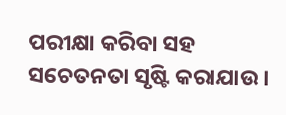ପରୀକ୍ଷା କରିବା ସହ ସଚେତନତା ସୃଷ୍ଟି କରାଯାଉ ।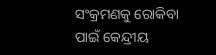ସଂକ୍ରମଣକୁ ରୋକିବା ପାଇଁ କେନ୍ଦ୍ରୀୟ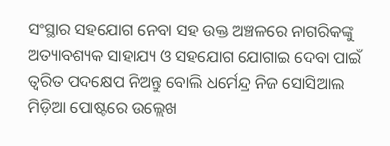ସଂସ୍ଥାର ସହଯୋଗ ନେବା ସହ ଉକ୍ତ ଅଞ୍ଚଳରେ ନାଗରିକଙ୍କୁ ଅତ୍ୟାବଶ୍ୟକ ସାହାଯ୍ୟ ଓ ସହଯୋଗ ଯୋଗାଇ ଦେବା ପାଇଁ ତ୍ୱରିତ ପଦକ୍ଷେପ ନିଅନ୍ତୁ ବୋଲି ଧର୍ମେନ୍ଦ୍ର ନିଜ ସୋସିଆଲ ମିଡ଼ିଆ ପୋଷ୍ଟରେ ଉଲ୍ଲେଖ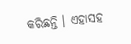କରିଛନ୍ତି । ଏହାସହ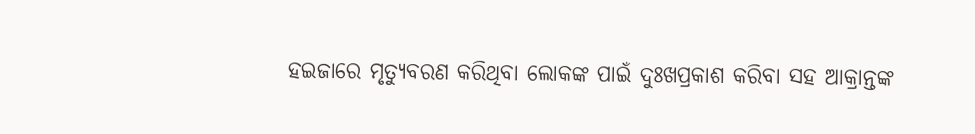ହଇଜାରେ ମୃତ୍ୟୁବରଣ କରିଥିବା ଲୋକଙ୍କ ପାଇଁ ଦୁଃଖପ୍ରକାଶ କରିବା ସହ ଆକ୍ରାନ୍ତଙ୍କ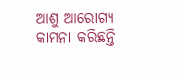ଆଶୁ ଆରୋଗ୍ୟ କାମନା କରିଛନ୍ତି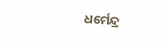ଧର୍ମେନ୍ଦ୍ର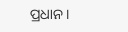ପ୍ରଧାନ ।